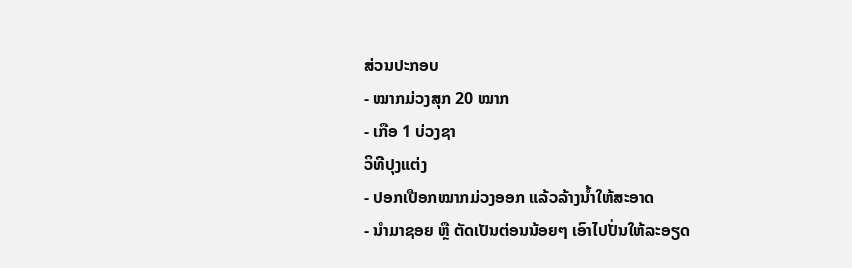ສ່ວນປະກອບ
- ໝາກມ່ວງສຸກ 20 ໝາກ
- ເກືອ 1 ບ່ວງຊາ
ວິທີປຸງແຕ່ງ
- ປອກເປືອກໝາກມ່ວງອອກ ແລ້ວລ້າງນໍ້າໃຫ້ສະອາດ
- ນຳມາຊອຍ ຫຼື ຕັດເປັນຕ່ອນນ້ອຍໆ ເອົາໄປປັ່ນໃຫ້ລະອຽດ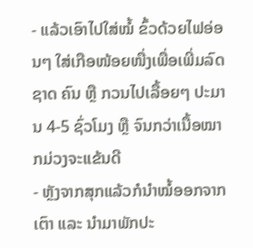- ແລ້ວເອົາໄປໃສ່ໝໍ້ ຂົ້ວດ້ວຍໄຟອ່ອນໆ ໃສ່ເກືອໜ້ອຍໜື່ງເພື່ອເພີ່ມລົດຊາດ ຄົນ ຫຼື ກວນໄປເລື້ອຍໆ ປະມານ 4-5 ຊົ່ວໂມງ ຫຼື ຈົນກວ່າເນື້ອໝາກມ່ວງຈະແຂ້ນດີ
- ຫຼັງຈາກສຸກແລ້ວກໍນຳໝໍ້ອອກຈາກເຕົາ ແລະ ນຳມາພັກປະ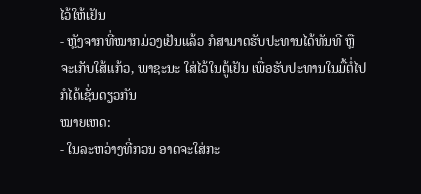ໄວ້ໃຫ້ເຢັນ
- ຫຼັງຈາກທີ່ໝາກມ່ວງເຢັນແລ້ວ ກໍສາມາດຮັບປະທານໄດ້ທັນທີ ຫຼື ຈະເກັບໃສ້ແກ້ວ, ພາຊະນະ ໃສ່ໄວ້ໃນຕູ້ເຢັນ ເພື່ອຮັບປະທານໃນມື້ຕໍ່ໄປ ກໍໄດ້ເຊັ່ນດຽວກັນ
ໝາຍເຫດ:
- ໃນລະຫວ່າງທີ່ກວນ ອາດຈະໃສ່ກະ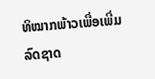ທິໝາກພ້າວເພື່ອເພີ່ມລົດຊາດ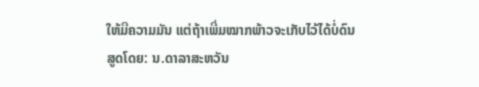ໃຫ້ມີຄວາມມັນ ແຕ່ຖ້າເພີ່ມໝາກພ້າວຈະເກັບໄວ້ໄດ້ບໍ່ດົນ
ສູດໂດຍ: ນ.ດາລາສະຫວັນ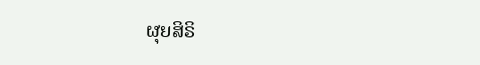ຜຸຍສິຣິ